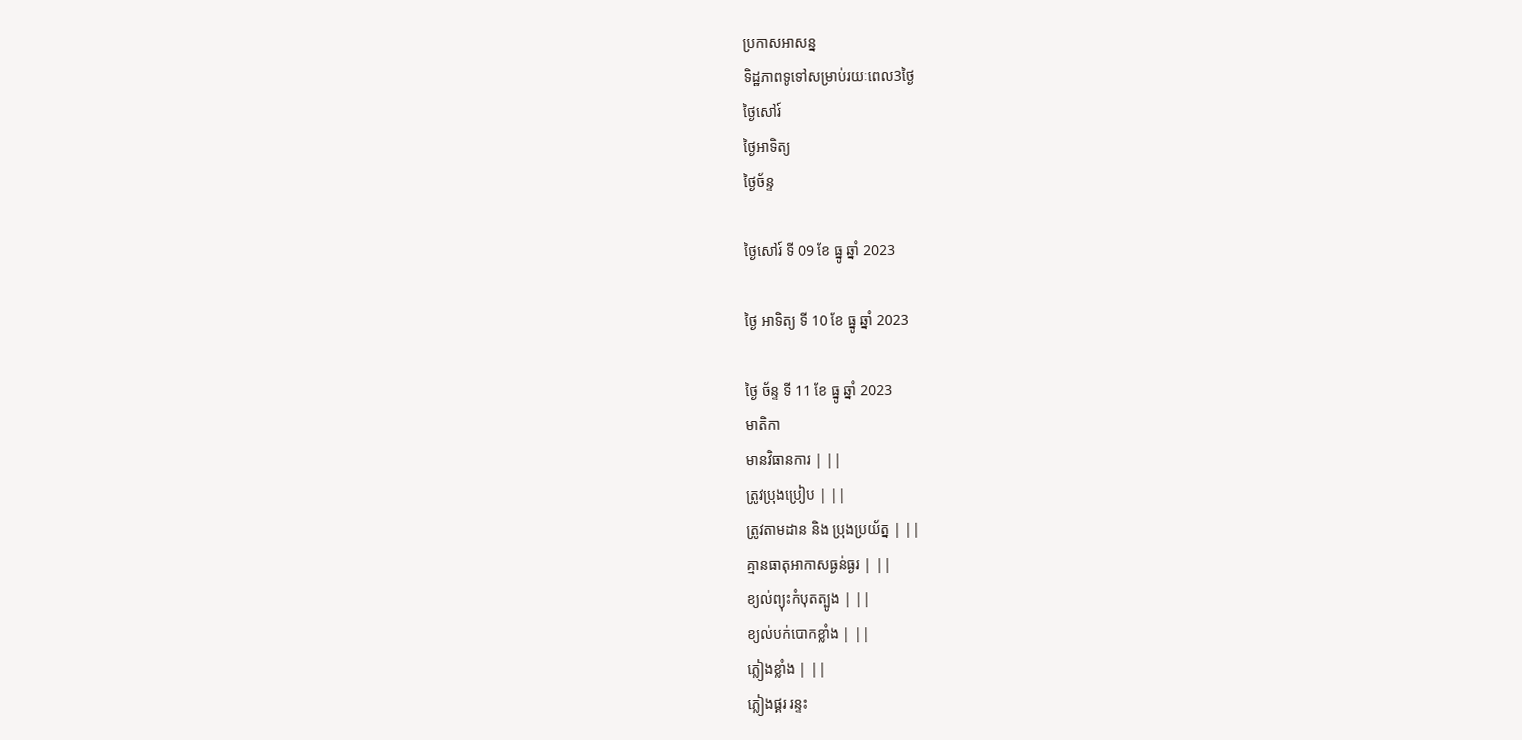ប្រកាសអាសន្ន
ទិដ្ឋភាពទូទៅសម្រាប់រយៈពេល3ថ្ងៃ
ថ្ងៃសៅរ៍
ថ្ងៃអាទិត្យ
ថ្ងៃច័ន្ទ

ថ្ងៃសៅរ៍ ទី 09 ខែ ធ្នូ ឆ្នាំ 2023

ថ្ងៃ អាទិត្យ ទី 10 ខែ ធ្នូ ឆ្នាំ 2023

ថ្ងៃ ច័ន្ទ ទី 11 ខែ ធ្នូ ឆ្នាំ 2023
មាតិកា
មានវិធានការ | ||
ត្រូវប្រុងប្រៀប | ||
ត្រូវតាមដាន និង ប្រុងប្រយ័ត្ន | ||
គ្មានធាតុអាកាសធ្ងន់ធ្ងរ | ||
ខ្យល់ព្យុះកំបុតត្បូង | ||
ខ្យល់បក់បោកខ្លាំង | ||
ភ្លៀងខ្លាំង | ||
ភ្លៀងផ្គរ រន្ទះ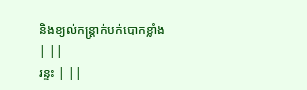និងខ្យល់កន្ត្រាក់បក់បោកខ្លាំង | ||
រន្ទះ | ||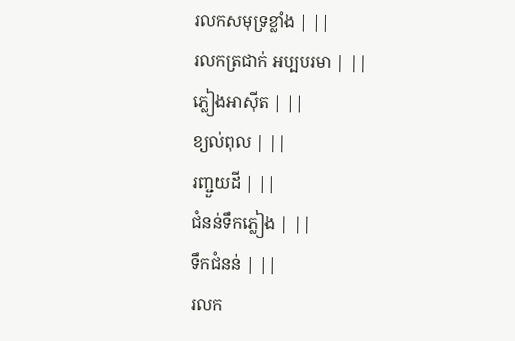រលកសមុទ្រខ្លាំង | ||
រលកត្រជាក់ អប្បបរមា | ||
ភ្លៀងអាស៊ីត | ||
ខ្យល់ពុល | ||
រញ្ជួយដី | ||
ជំនន់ទឹកភ្លៀង | ||
ទឹកជំនន់ | ||
រលក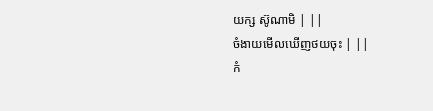យក្ស ស៊ូណាមិ | ||
ចំងាយមើលឃើញថយចុះ | ||
កំ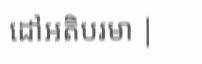ដៅអតិបរមា |